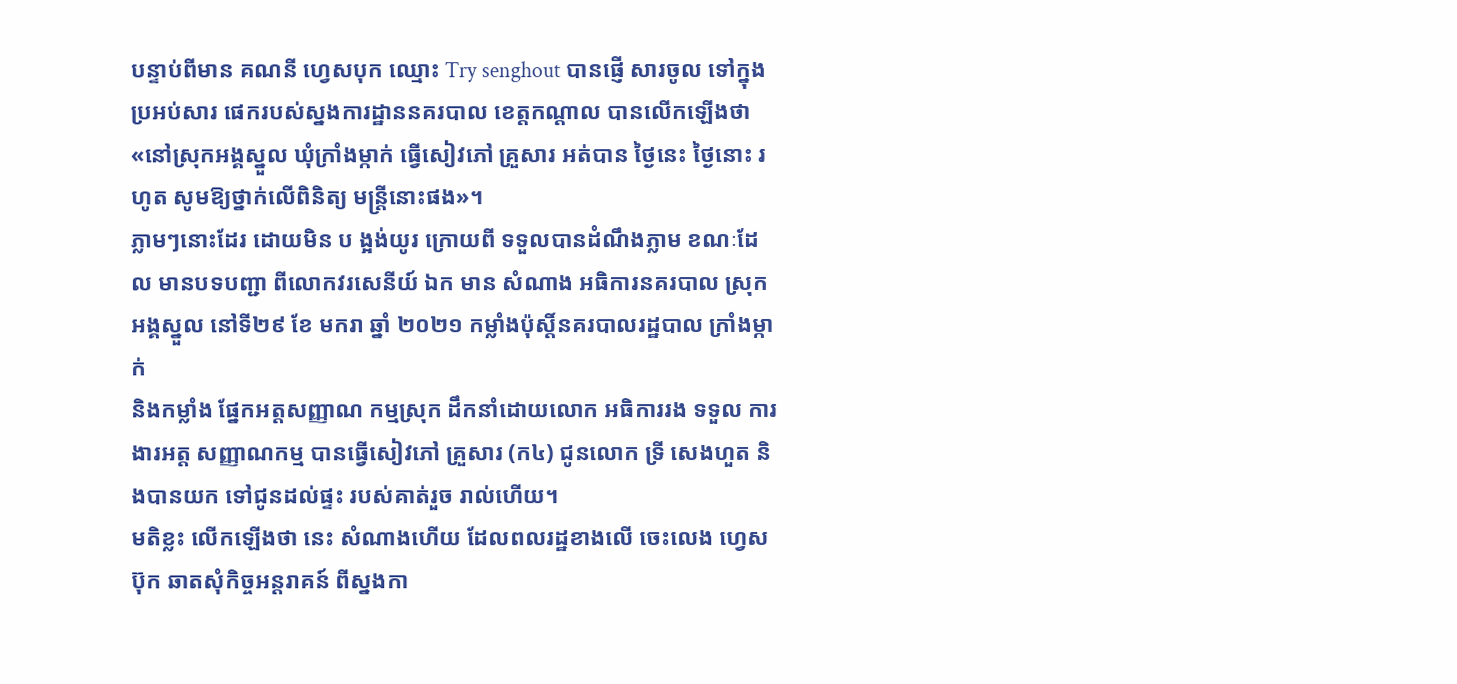បន្ទាប់ពីមាន គណនី ហ្វេសបុក ឈ្មោះ Try senghout បានផ្ញើ សារចូល ទៅក្នុងប្រអប់សារ ផេករបស់ស្នងការដ្ឋាននគរបាល ខេត្តកណ្តាល បានលើកឡើងថា «នៅស្រុកអង្គស្នួល ឃុំក្រាំងម្កាក់ ធ្វើសៀវភៅ គ្រួសារ អត់បាន ថ្ងៃនេះ ថ្ងៃនោះ រហូត សូមឱ្យថ្នាក់លើពិនិត្យ មន្ត្រីនោះផង»។
ភ្លាមៗនោះដែរ ដោយមិន ប ង្អង់យូរ ក្រោយពី ទទួលបានដំណឹងភ្លាម ខណៈដែល មានបទបញ្ជា ពីលោកវរសេនីយ៍ ឯក មាន សំណាង អធិការនគរបាល ស្រុកអង្គស្នួល នៅទី២៩ ខែ មករា ឆ្នាំ ២០២១ កម្លាំងប៉ុស្តិ៍នគរបាលរដ្ឋបាល ក្រាំងម្កាក់
និងកម្លាំង ផ្នែកអត្តសញ្ញាណ កម្មស្រុក ដឹកនាំដោយលោក អធិការរង ទទួល ការងារអត្ត សញ្ញាណកម្ម បានធ្វើសៀវភៅ គ្រួសារ (ក៤) ជូនលោក ទ្រី សេងហួត និងបានយក ទៅជូនដល់ផ្ទះ របស់គាត់រួច រាល់ហើយ។
មតិខ្លះ លើកឡើងថា នេះ សំណាងហើយ ដែលពលរដ្ឋខាងលើ ចេះលេង ហ្វេសប៊ុក ឆាតសុំកិច្ចអន្តរាគន៍ ពីស្នងកា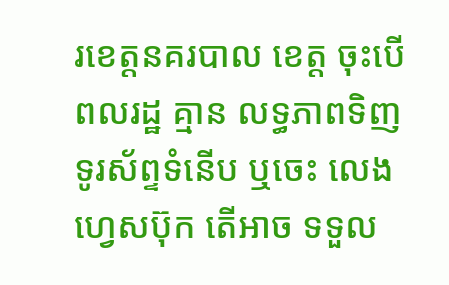រខេត្តនគរបាល ខេត្ត ចុះបើពលរដ្ឋ គ្មាន លទ្ធភាពទិញ ទូរស័ព្ទទំនើប ឬចេះ លេងហ្វេសប៊ុក តើអាច ទទួល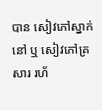បាន សៀវភៅស្នាក់នៅ ឬ សៀវភៅគ្រសារ រហ័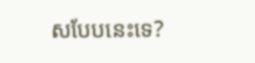សបែបនេះទេ?